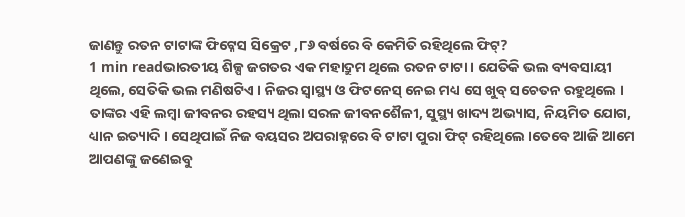ଜାଣନ୍ତୁ ରତନ ଟାଟାଙ୍କ ଫିଟ୍ନେସ ସିକ୍ରେଟ ,୮୬ ବର୍ଷରେ ବି କେମିତି ରହିଥିଲେ ଫିଟ୍?
1 min readଭାରତୀୟ ଶିଳ୍ପ ଜଗତର ଏକ ମହାଦ୍ରୁମ ଥିଲେ ରତନ ଟାଟା । ଯେତିକି ଭଲ ବ୍ୟବସାୟୀ ଥିଲେ, ସେତିକି ଭଲ ମଣିଷଟିଏ । ନିଜର ସ୍ବାସ୍ଥ୍ୟ ଓ ଫିଟନେସ୍ ନେଇ ମଧ୍ୟ ସେ ଖୁବ୍ ସଚେତନ ରହୁଥିଲେ । ତାଙ୍କର ଏହି ଲମ୍ବା ଜୀବନର ରହସ୍ୟ ଥିଲା ସରଳ ଜୀବନଶୈଳୀ, ସୁସ୍ଥ୍ୟ ଖାଦ୍ୟ ଅଭ୍ୟାସ, ନିୟମିତ ଯୋଗ, ଧ୍ୟାନ ଇତ୍ୟାଦି । ସେଥିପାଇଁ ନିଜ ବୟସର ଅପରାହ୍ନରେ ବି ଟାଟା ପୁରା ଫିଟ୍ ରହିଥିଲେ ।ତେବେ ଆଜି ଆମେ ଆପଣଙ୍କୁ ଜଣେଇବୁ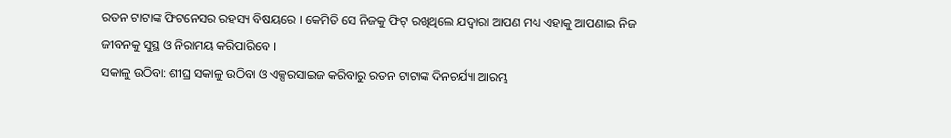ରତନ ଟାଟାଙ୍କ ଫିଟନେସର ରହସ୍ୟ ବିଷୟରେ । କେମିତି ସେ ନିଜକୁ ଫିଟ୍ ରଖିଥିଲେ ଯଦ୍ବାରା ଆପଣ ମଧ୍ୟ ଏହାକୁ ଆପଣାଇ ନିଜ ଜୀବନକୁ ସୁସ୍ଥ ଓ ନିରାମୟ କରିପାରିବେ ।
ସକାଳୁ ଉଠିବା: ଶୀଘ୍ର ସକାଳୁ ଉଠିବା ଓ ଏକ୍ସରସାଇଜ କରିବାରୁ ରତନ ଟାଟାଙ୍କ ଦିନଚର୍ଯ୍ୟା ଆରମ୍ଭ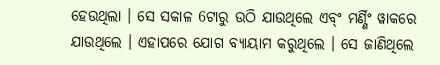ହେଉଥିଲା । ସେ ସକାଳ 6ଟାରୁ ଉଠି ଯାଉଥିଲେ ଏବ୍ଂ ମର୍ଣ୍ଣିଂ ୱାକରେ ଯାଉଥିଲେ । ଏହାପରେ ଯୋଗ ବ୍ୟାୟାମ କରୁଥିଲେ । ସେ ଜାଣିଥିଲେ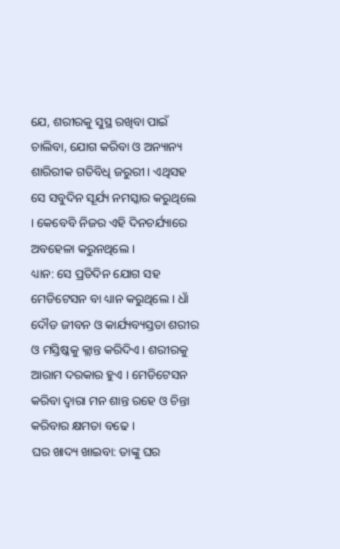ଯେ, ଶରୀରକୁ ସୁସ୍ଥ ରଖିବା ପାଇଁ ଚାଲିବା, ଯୋଗ କରିବା ଓ ଅନ୍ୟାନ୍ୟ ଶାରିରୀକ ଗତିବିଧି ଜରୁରୀ । ଏଥିସହ ସେ ସବୁଦିନ ସୂର୍ଯ୍ୟ ନମସ୍କାର କରୁଥିଲେ । କେବେବି ନିଜର ଏହି ଦିନଚର୍ଯ୍ୟାରେ ଅବହେଳା କରୁନଥିଲେ ।
ଧ୍ୟାନ: ସେ ପ୍ରତିଦିନ ଯୋଗ ସହ ମେଡିଟେସନ ବା ଧ୍ୟାନ କରୁଥିଲେ । ଧାଁ ଦୌଡ ଜୀବନ ଓ କାର୍ଯ୍ୟବ୍ୟସ୍ତତା ଶରୀର ଓ ମସ୍ତିଷ୍କକୁ କ୍ଲାନ୍ତ କରିଦିଏ । ଶରୀରକୁ ଆରାମ ଦରକାର ହୁଏ । ମେଡିଟେସନ କରିବା ଦ୍ବାରା ମନ ଶାନ୍ତ ରହେ ଓ ଚିନ୍ତା କରିବାର କ୍ଷମତା ବଢେ ।
ଘର ଖାଦ୍ୟ ଖାଇବା: ତାଙ୍କୁ ଘର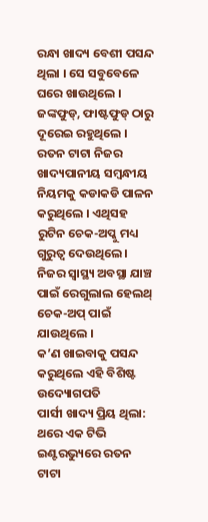ରନ୍ଧା ଖାଦ୍ୟ ବେଶୀ ପସନ୍ଦ ଥିଲା । ସେ ସବୁବେଳେ ଘରେ ଖାଉଥିଲେ । ଜଙ୍କଫୁଡ୍, ଫାଷ୍ଟଫୁଡ୍ ଠାରୁ ଦୂରେଇ ରହୁଥିଲେ । ରତନ ଟାଟା ନିଜର ଖାଦ୍ୟପାନୀୟ ସମ୍ବନ୍ଧୀୟ ନିୟମକୁ କଡାକଡି ପାଳନ କରୁଥିଲେ । ଏଥିସହ ରୁଟିନ ଚେକ-ଅପ୍କୁ ମଧ୍ୟ ଗୁରୁତ୍ବ ଦେଉଥିଲେ । ନିଜର ସ୍ବାସ୍ଥ୍ୟ ଅବସ୍ଥା ଯାଞ୍ଚ ପାଇଁ ରେଗୁଲାଲ ହେଲଥ୍ ଚେକ-ଅପ୍ ପାଇଁ ଯାଉଥିଲେ ।
କ’ଣ ଖାଇବାକୁ ପସନ୍ଦ କରୁଥିଲେ ଏହି ବିଶିଷ୍ଟ ଉଦ୍ୟୋଗପତି
ପାର୍ସୀ ଖାଦ୍ୟ ପ୍ରିୟ ଥିଲା: ଥରେ ଏକ ଟିଭି ଇଣ୍ଟରଭ୍ୟୁରେ ରତନ ଟାଟା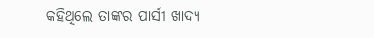କହିଥିଲେ ତାଙ୍କର ପାର୍ସୀ ଖାଦ୍ୟ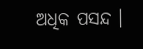ଅଧିକ ପସନ୍ଦ ।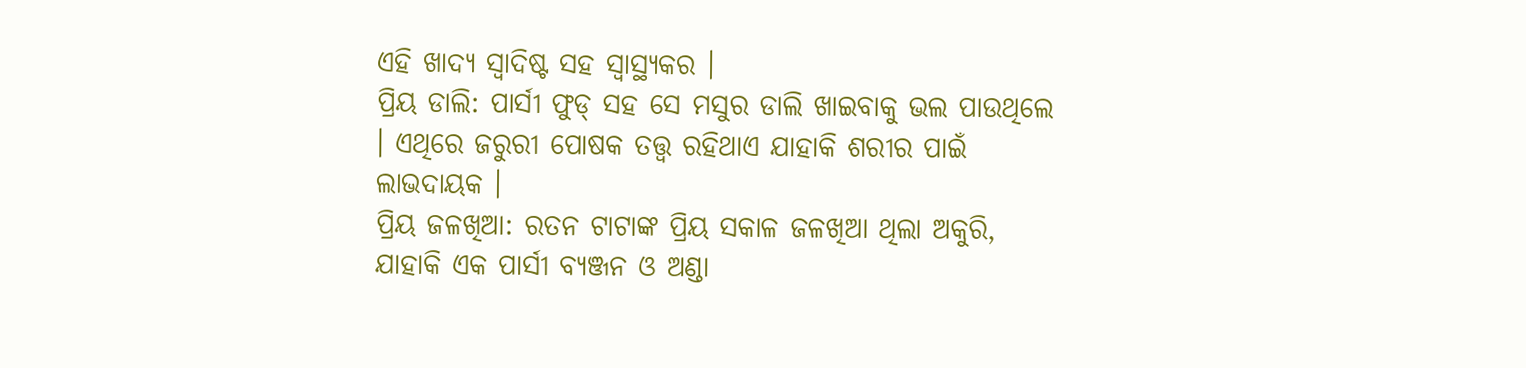ଏହି ଖାଦ୍ୟ ସ୍ବାଦିଷ୍ଟ ସହ ସ୍ବାସ୍ଥ୍ୟକର ।
ପ୍ରିୟ ଡାଲି: ପାର୍ସୀ ଫୁଡ୍ ସହ ସେ ମସୁର ଡାଲି ଖାଇବାକୁ ଭଲ ପାଉଥିଲେ । ଏଥିରେ ଜରୁରୀ ପୋଷକ ତତ୍ତ୍ବ ରହିଥାଏ ଯାହାକି ଶରୀର ପାଇଁ ଲାଭଦାୟକ ।
ପ୍ରିୟ ଜଳଖିଆ: ରତନ ଟାଟାଙ୍କ ପ୍ରିୟ ସକାଳ ଜଳଖିଆ ଥିଲା ଅକୁରି, ଯାହାକି ଏକ ପାର୍ସୀ ବ୍ୟଞ୍ଜନ ଓ ଅଣ୍ଡା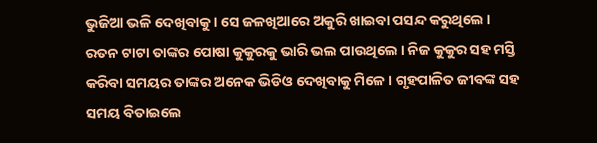ଭୁଜିଆ ଭଳି ଦେଖିବାକୁ । ସେ ଜଳଖିଆରେ ଅକୁରି ଖାଇବା ପସନ୍ଦ କରୁଥିଲେ ।
ରତନ ଟାଟା ତାଙ୍କର ପୋଷା କୁକୁରକୁ ଭାରି ଭଲ ପାଉଥିଲେ । ନିଜ କୁକୁର ସହ ମସ୍ତି କରିବା ସମୟର ତାଙ୍କର ଅନେକ ଭିଡିଓ ଦେଖିବାକୁ ମିଳେ । ଗୃହପାଳିତ ଜୀବଙ୍କ ସହ ସମୟ ବିତାଇଲେ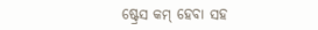ଷ୍ଟ୍ରେସ କମ୍ ହେବା ସହ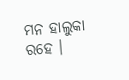ମନ ହାଲୁକା ରହେ ।